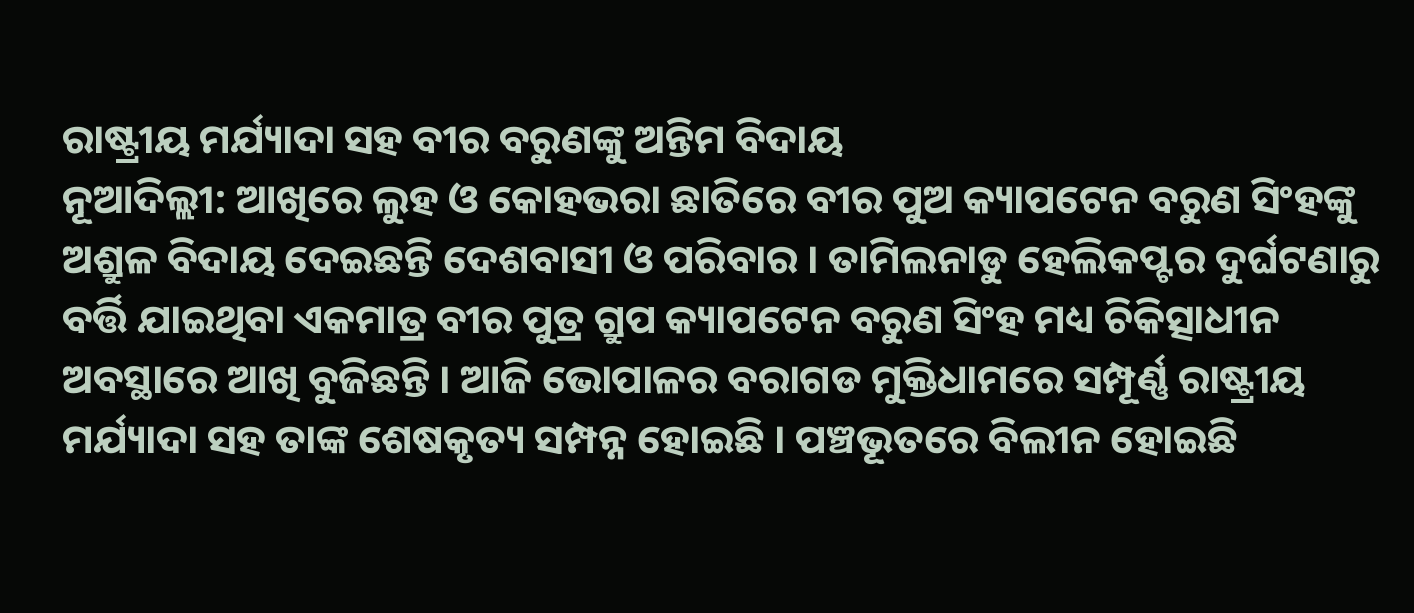ରାଷ୍ଟ୍ରୀୟ ମର୍ଯ୍ୟାଦା ସହ ବୀର ବରୁଣଙ୍କୁ ଅନ୍ତିମ ବିଦାୟ
ନୂଆଦିଲ୍ଲୀ: ଆଖିରେ ଲୁହ ଓ କୋହଭରା ଛାତିରେ ବୀର ପୁଅ କ୍ୟାପଟେନ ବରୁଣ ସିଂହଙ୍କୁ ଅଶ୍ରୁଳ ବିଦାୟ ଦେଇଛନ୍ତି ଦେଶବାସୀ ଓ ପରିବାର । ତାମିଲନାଡୁ ହେଲିକପ୍ଟର ଦୁର୍ଘଟଣାରୁ ବର୍ତ୍ତି ଯାଇଥିବା ଏକମାତ୍ର ବୀର ପୁତ୍ର ଗ୍ରୁପ କ୍ୟାପଟେନ ବରୁଣ ସିଂହ ମଧ୍ୟ ଚିକିତ୍ସାଧୀନ ଅବସ୍ଥାରେ ଆଖି ବୁଜିଛନ୍ତି । ଆଜି ଭୋପାଳର ବରାଗଡ ମୁକ୍ତିଧାମରେ ସମ୍ପୂର୍ଣ୍ଣ ରାଷ୍ଟ୍ରୀୟ ମର୍ଯ୍ୟାଦା ସହ ତାଙ୍କ ଶେଷକୃତ୍ୟ ସମ୍ପନ୍ନ ହୋଇଛି । ପଞ୍ଚଭୂତରେ ବିଲୀନ ହୋଇଛି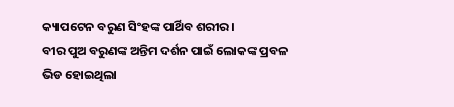କ୍ୟାପଟେନ ବରୁଣ ସିଂହଙ୍କ ପାର୍ଥିବ ଶରୀର ।
ବୀର ପୁଅ ବରୁଣଙ୍କ ଅନ୍ତିମ ଦର୍ଶନ ପାଇଁ ଲୋକଙ୍କ ପ୍ରବଳ ଭିଡ ହୋଇଥିଲା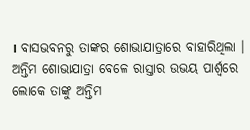। ବାସଭବନରୁ ତାଙ୍କର ଶୋଭାଯାତ୍ରାରେ ବାହାରିଥିଲା । ଅନ୍ତିମ ଶୋଭାଯାତ୍ରା ବେଳେ ରାସ୍ତାର ଉଭୟ ପାର୍ଶ୍ବରେ ଲୋକେ ତାଙ୍କୁ ଅନ୍ତିମ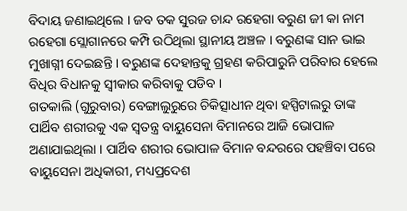ବିଦାୟ ଜଣାଇଥିଲେ । ଜବ ତକ ସୁରଜ ଚାନ୍ଦ ରହେଗା ବରୁଣ ଜୀ କା ନାମ ରହେଗା ସ୍ଲୋଗାନରେ କମ୍ପି ଉଠିଥିଲା ସ୍ଥାନୀୟ ଅଞ୍ଚଳ । ବରୁଣଙ୍କ ସାନ ଭାଇ ମୁଖାଗ୍ନୀ ଦେଇଛନ୍ତି । ବରୁଣଙ୍କ ଦେହାନ୍ତକୁ ଗ୍ରହଣ କରିପାରୁନି ପରିବାର ହେଲେ ବିଧିର ବିଧାନକୁ ସ୍ବୀକାର କରିବାକୁ ପଡିବ ।
ଗତକାଲି (ଗୁରୁବାର) ବେଙ୍ଗାଲୁରୁରେ ଚିକିତ୍ସାଧୀନ ଥିବା ହସ୍ପିଟାଲରୁ ତାଙ୍କ ପାର୍ଥିବ ଶରୀରକୁ ଏକ ସ୍ବତନ୍ତ୍ର ବାୟୁସେନା ବିମାନରେ ଆଜି ଭୋପାଳ ଅଣାଯାଇଥିଲା । ପାର୍ଥିବ ଶରୀର ଭୋପାଳ ବିମାନ ବନ୍ଦରରେ ପହଞ୍ଚିବା ପରେ ବାୟୁସେନା ଅଧିକାରୀ, ମଧ୍ୟପ୍ରଦେଶ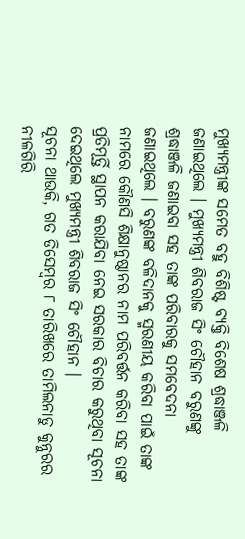ମୁଖ୍ୟମନ୍ତ୍ରୀଙ୍କ ସମେତ ବହୁ ବିଶିଷ୍ଟ ବ୍ୟକ୍ତି ବିଶେଷ ଶ୍ରଦ୍ଧାଞ୍ଜଳି ଜଣାଇଥିଲେ । ମୁଖ୍ୟମନ୍ତ୍ରୀ ଶିବରାଜ ସିଂ ଚୌହାନ ବରୁଣଙ୍କୁ ଶ୍ରଦ୍ଧାଞ୍ଜଳି ଜଣାଇବା ସହ ତାଙ୍କ ପରିବାରକୁ ସମବେଦନା ଜଣାଇଥିଲେ । ବରୁଣଙ୍କ ବଳିଦାନକୁ ସ୍ମରଣୀୟ କରିବା ପାଇଁ ତାଙ୍କ ନାମରେ କୌଣସି ଶିକ୍ଷାନୁଷ୍ଠାନର ନାମ ପରିବର୍ତ୍ତନ କରିବା ସହ ତାଙ୍କ ପ୍ରତିମୂର୍ତ୍ତି ସ୍ଥାପନ କରାଯିବା ନେଇ ସରକାର ବିଚାର କରୁଥିବା ସୂଚନା ଦେଇଥିଲେ ମୁଖ୍ୟମନ୍ତ୍ରୀ ଶିବରାଜ ସିଂ ଚୌହାନ ।
ସୂଚନା ଥାଉକି, ଗତ ଡିସେମ୍ବର ୮ ତାରିଖରେ ତାମିଲନାଡୁ କୁନ୍ନୁରର ନୀଳଗିରି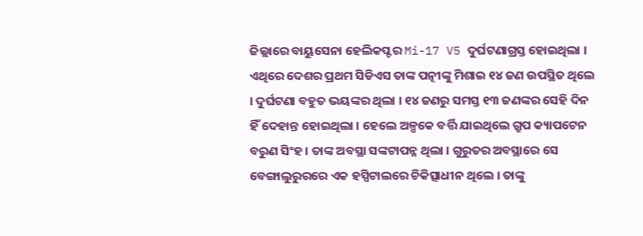ଜିଲ୍ଲାରେ ବାୟୁସେନା ହେଲିକପ୍ଟର Mi-17 V5 ଦୁର୍ଘଟଣାଗ୍ରସ୍ତ ହୋଇଥିଲା । ଏଥିରେ ଦେଶର ପ୍ରଥମ ସିଡିଏସ ତାଙ୍କ ପତ୍ନୀଙ୍କୁ ମିଶାଇ ୧୪ ଜଣ ଉପସ୍ଥିତ ଥିଲେ । ଦୁର୍ଘଟଣା ବହୁତ ଭୟଙ୍କର ଥିଲା । ୧୪ ଜଣରୁ ସମସ୍ତ ୧୩ ଜଣଙ୍କର ସେହି ଦିନ ହିଁ ଦେହାନ୍ତ ହୋଇଥିଲା । ହେଲେ ଅଳ୍ପକେ ବର୍ତ୍ତି ଯାଇଥିଲେ ଗ୍ରୁପ କ୍ୟାପଟେନ ବରୁଣ ସିଂହ । ତାଙ୍କ ଅବସ୍ଥା ସଙ୍କଟାପନ୍ନ ଥିଲା । ଗୁରୁତର ଅବସ୍ଥାରେ ସେ ବେଙ୍ଗାଲୁରୁରରେ ଏକ ହସ୍ପିଟାଲରେ ଚିକିତ୍ସାଧୀନ ଥିଲେ । ତାଙ୍କୁ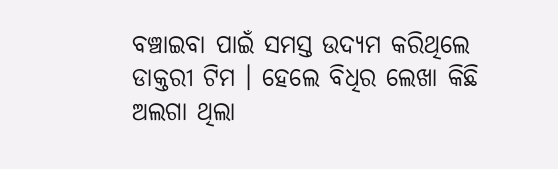ବଞ୍ଚାଇବା ପାଇଁ ସମସ୍ତ ଉଦ୍ୟମ କରିଥିଲେ ଡାକ୍ତରୀ ଟିମ । ହେଲେ ବିଧିର ଲେଖା କିଛି ଅଲଗା ଥିଲା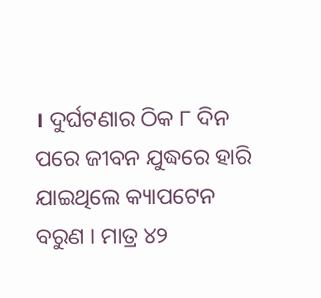। ଦୁର୍ଘଟଣାର ଠିକ ୮ ଦିନ ପରେ ଜୀବନ ଯୁଦ୍ଧରେ ହାରି ଯାଇଥିଲେ କ୍ୟାପଟେନ ବରୁଣ । ମାତ୍ର ୪୨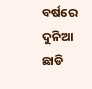ବର୍ଷରେ ଦୁନିଆ ଛାଡି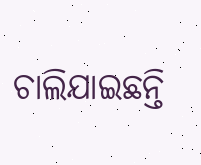ଚାଲିଯାଇଛନ୍ତି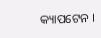କ୍ୟାପଟେନ ।